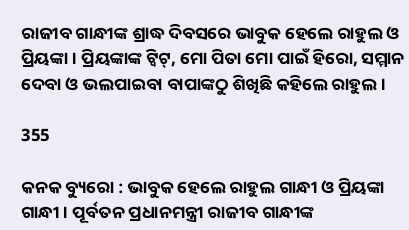ରାଜୀବ ଗାନ୍ଧୀଙ୍କ ଶ୍ରାଦ୍ଧ ଦିବସରେ ଭାବୁକ ହେଲେ ରାହୁଲ ଓ ପ୍ରିୟଙ୍କା । ପ୍ରିୟଙ୍କାଙ୍କ ଟ୍ୱିଟ୍, ମୋ ପିତା ମୋ ପାଇଁ ହିରୋ, ସମ୍ମାନ ଦେବା ଓ ଭଲପାଇବା ବାପାଙ୍କଠୁ ଶିଖିଛି କହିଲେ ରାହୁଲ ।

355

କନକ ବ୍ୟୁରୋ : ଭାବୁକ ହେଲେ ରାହୁଲ ଗାନ୍ଧୀ ଓ ପ୍ରିୟଙ୍କା ଗାନ୍ଧୀ । ପୂର୍ବତନ ପ୍ରଧାନମନ୍ତ୍ରୀ ରାଜୀବ ଗାନ୍ଧୀଙ୍କ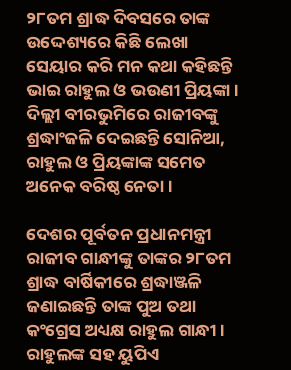୨୮ତମ ଶ୍ରାଦ୍ଧ ଦିବସରେ ତାଙ୍କ ଉଦ୍ଦେଶ୍ୟରେ କିଛି ଲେଖା ସେୟାର କରି ମନ କଥା କହିଛନ୍ତି ଭାଇ ରାହୁଲ ଓ ଭଉଣୀ ପ୍ରିୟଙ୍କା । ଦିଲ୍ଲୀ ବୀରଭୁମିରେ ରାଜୀବଙ୍କୁ ଶ୍ରଦ୍ଧାଂଜଳି ଦେଇଛନ୍ତି ସୋନିଆ, ରାହୁଲ ଓ ପ୍ରିୟଙ୍କାଙ୍କ ସମେତ ଅନେକ ବରିଷ୍ଠ ନେତା ।

ଦେଶର ପୂର୍ବତନ ପ୍ରଧାନମନ୍ତ୍ରୀ ରାଜୀବ ଗାନ୍ଧୀଙ୍କୁ ତାଙ୍କର ୨୮ତମ ଶ୍ରାଦ୍ଧ ବାର୍ଷିକୀରେ ଶ୍ରଦ୍ଧାଞ୍ଜଳି ଜଣାଇଛନ୍ତି ତାଙ୍କ ପୁଅ ତଥା କଂଗ୍ରେସ ଅଧ୍ୟକ୍ଷ ରାହୁଲ ଗାନ୍ଧୀ । ରାହୁଲଙ୍କ ସହ ୟୁପିଏ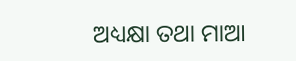ଅଧ୍ୟକ୍ଷା ତଥା ମାଆ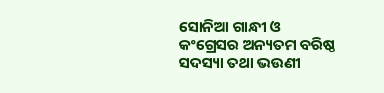ସୋନିଆ ଗାନ୍ଧୀ ଓ କଂଗ୍ରେସର ଅନ୍ୟତମ ବରିଷ୍ଠ ସଦସ୍ୟା ତଥା ଭଉଣୀ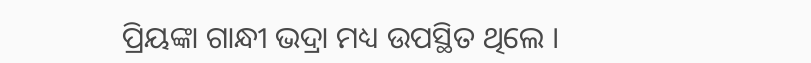ପ୍ରିୟଙ୍କା ଗାନ୍ଧୀ ଭଦ୍ରା ମଧ୍ୟ ଉପସ୍ଥିତ ଥିଲେ ।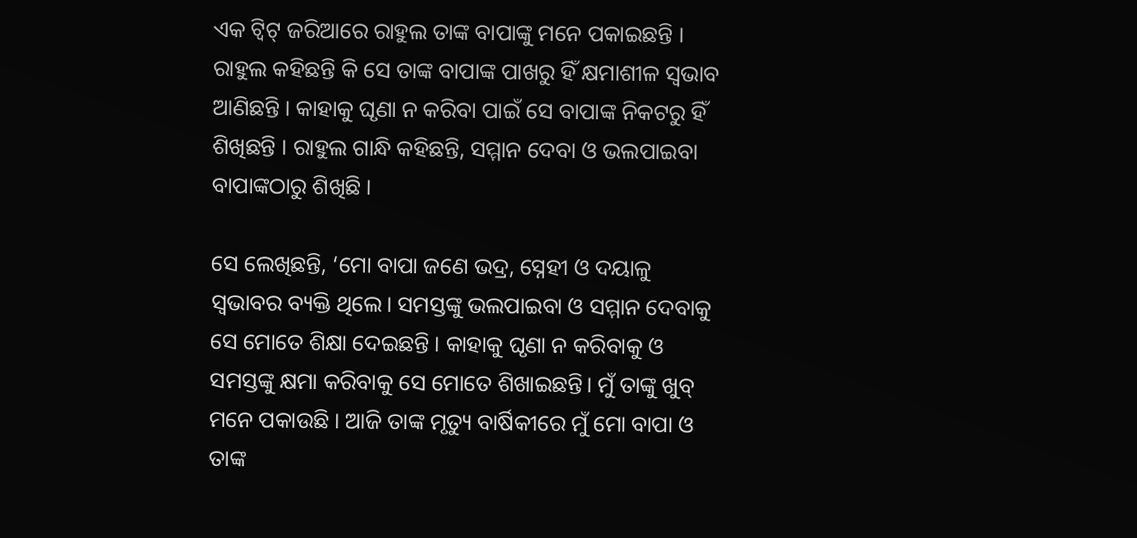ଏକ ଟ୍ଵିଟ୍ ଜରିଆରେ ରାହୁଲ ତାଙ୍କ ବାପାଙ୍କୁ ମନେ ପକାଇଛନ୍ତି । ରାହୁଲ କହିଛନ୍ତି କି ସେ ତାଙ୍କ ବାପାଙ୍କ ପାଖରୁ ହିଁ କ୍ଷମାଶୀଳ ସ୍ୱଭାବ ଆଣିଛନ୍ତି । କାହାକୁ ଘୃଣା ନ କରିବା ପାଇଁ ସେ ବାପାଙ୍କ ନିକଟରୁ ହିଁ ଶିଖିଛନ୍ତି । ରାହୁଲ ଗାନ୍ଧି କହିଛନ୍ତି, ସମ୍ମାନ ଦେବା ଓ ଭଲପାଇବା ବାପାଙ୍କଠାରୁ ଶିଖିଛି ।

ସେ ଲେଖିଛନ୍ତି, ‘ମୋ ବାପା ଜଣେ ଭଦ୍ର, ସ୍ନେହୀ ଓ ଦୟାଳୁ ସ୍ୱଭାବର ବ୍ୟକ୍ତି ଥିଲେ। ସମସ୍ତଙ୍କୁ ଭଲପାଇବା ଓ ସମ୍ମାନ ଦେବାକୁ ସେ ମୋତେ ଶିକ୍ଷା ଦେଇଛନ୍ତି । କାହାକୁ ଘୃଣା ନ କରିବାକୁ ଓ ସମସ୍ତଙ୍କୁ କ୍ଷମା କରିବାକୁ ସେ ମୋତେ ଶିଖାଇଛନ୍ତି। ମୁଁ ତାଙ୍କୁ ଖୁବ୍ ମନେ ପକାଉଛି । ଆଜି ତାଙ୍କ ମୃତ୍ୟୁ ବାର୍ଷିକୀରେ ମୁଁ ମୋ ବାପା ଓ ତାଙ୍କ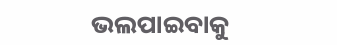ଭଲପାଇବାକୁ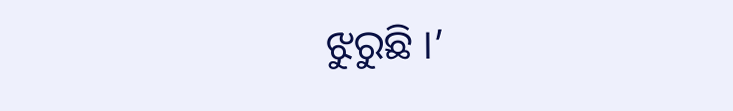ଝୁରୁଛି ।’